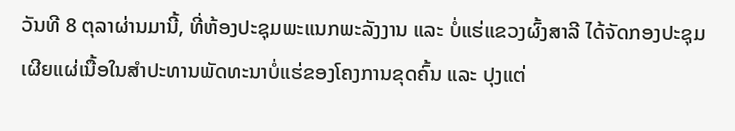ວັນທີ 8 ຕຸລາຜ່ານມານີ້, ທີ່ຫ້ອງປະຊຸມພະແນກພະລັງງານ ແລະ ບໍ່ແຮ່ແຂວງຜົ້ງສາລີ ໄດ້ຈັດກອງປະຊຸມເຜີຍແຜ່ເນື້ອໃນສຳປະທານພັດທະນາບໍ່ແຮ່ຂອງໂຄງການຂຸດຄົ້ນ ແລະ ປຸງແຕ່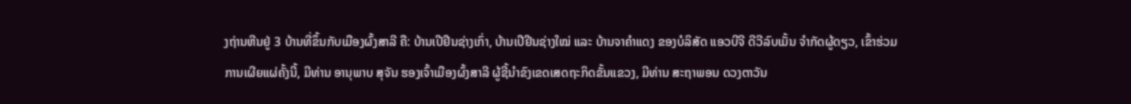ງຖ່ານຫີນຢູ່ 3 ບ້ານທີ່ຂຶ້ນກັບເມືອງຜົ້ງສາລີ ຄື: ບ້ານເປີຢີນຊ່າງເກົ່າ, ບ້ານເປີຢີນຊ່າງໃໝ່ ແລະ ບ້ານຈາຄຳແດງ ຂອງບໍລິສັດ ແອວບີຈີ ດີວີລົບເມັ້ນ ຈໍາກັດຜູ້ດຽວ, ເຂົ້າຮ່ວມການເຜີຍແຜ່ຄັ້ງນີ້, ມີທ່ານ ອານຸພາບ ສຸຈັນ ຮອງເຈົ້າເມືອງຜົ້ງສາລີ ຜູ້ຊີ້ນຳຂົງເຂດເສດຖະກິດຂັ້ນແຂວງ, ມີທ່ານ ສະຖາພອນ ດວງຕາວັນ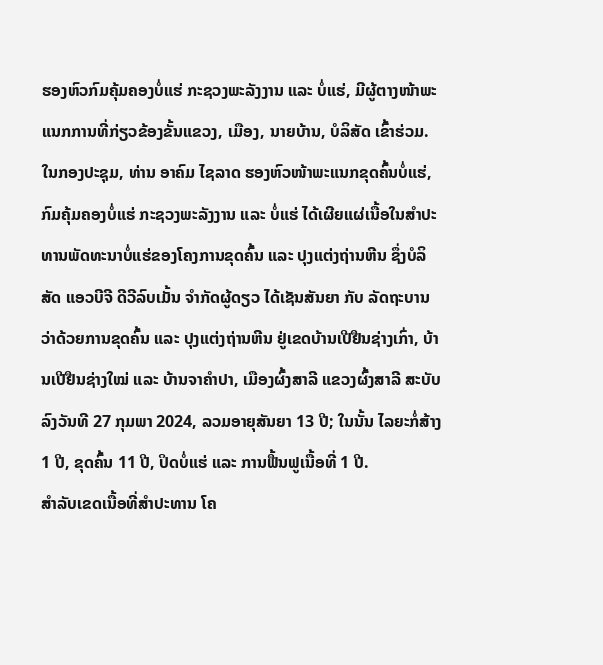ຮອງຫົວກົມຄຸ້ມຄອງບໍ່ແຮ່ ກະຊວງພະລັງງານ ແລະ ບໍ່ແຮ່, ມີຜູ້ຕາງໜ້າພະແນກການທີ່ກ່ຽວຂ້ອງຂັ້ນແຂວງ, ເມືອງ, ນາຍບ້ານ, ບໍລິສັດ ເຂົ້າຮ່ວມ.
ໃນກອງປະຊຸມ, ທ່ານ ອາຄົມ ໄຊລາດ ຮອງຫົວໜ້າພະແນກຂຸດຄົ້ນບໍ່ແຮ່, ກົມຄຸ້ມຄອງບໍ່ແຮ່ ກະຊວງພະລັງງານ ແລະ ບໍ່ແຮ່ ໄດ້ເຜີຍແຜ່ເນື້ອໃນສຳປະທານພັດທະນາບໍ່ແຮ່ຂອງໂຄງການຂຸດຄົ້ນ ແລະ ປຸງແຕ່ງຖ່ານຫີນ ຊຶ່ງບໍລິສັດ ແອວບີຈີ ດີວີລົບເມັ້ນ ຈຳກັດຜູ້ດຽວ ໄດ້ເຊັນສັນຍາ ກັບ ລັດຖະບານ ວ່າດ້ວຍການຂຸດຄົ້ນ ແລະ ປຸງແຕ່ງຖ່ານຫີນ ຢູ່ເຂດບ້ານເປີຢືນຊ່າງເກົ່າ, ບ້ານເປີຢືນຊ່າງໃໝ່ ແລະ ບ້ານຈາຄໍາປາ, ເມືອງຜົ້ງສາລີ ແຂວງຜົ້ງສາລີ ສະບັບລົງວັນທີ 27 ກຸມພາ 2024, ລວມອາຍຸສັນຍາ 13 ປີ; ໃນນັ້ນ ໄລຍະກໍ່ສ້າງ 1 ປີ, ຂຸດຄົ້ນ 11 ປີ, ປິດບໍ່ແຮ່ ແລະ ການຟື້ນຟູເນື້ອທີ່ 1 ປີ.
ສຳລັບເຂດເນື້ອທີ່ສໍາປະທານ ໂຄ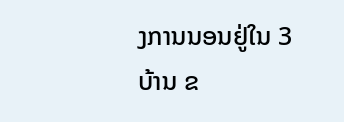ງການນອນຢູ່ໃນ 3 ບ້ານ ຂ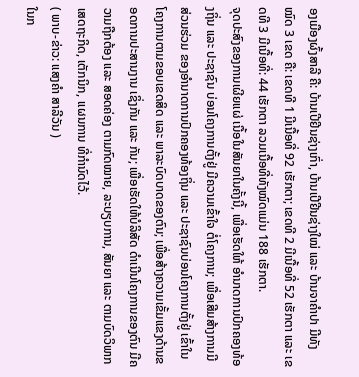ອງເມືອງຜົ້ງສາລີ ຄື: ບ້ານເປີຢີນຊ່າງເກົ່າ, ບ້ານເປີຢີນຊ່າງໃໝ່ ແລະ ບ້ານຈາຄໍາປາ ມີທັງໝົດ 3 ເຂດ ຄື: ເຂດທີ 1 ມີເນື້ອທີ່ 92 ເຮັກຕາ; ເຂດທີ 2 ມີເນື້ອທີ່ 52 ເຮັກຕາ ແລະ ເຂດທີ 3 ມີເນື້ອທີ່: 44 ເຮັກຕາ ລວມເນື້ອທີ່ທັງໝົດແມ່ນ 188 ເຮັກຕາ.
ຈຸດປະສົງຂອງການເຜີຍແຜ່ ເນື້ອໃນສັນຍາໃນຄັ້ງນີ້, ເພື່ອເຮັດໃຫ້ ອໍານາດການປົກຄອງທ້ອງຖິ່ນ ແລະ ປະຊາຊົນ ບ່ອນໂຄງການຕັ້ງຢູ່ ມີຄວາມເຂົ້າໃຈ ຕໍ່ໂຄງການ; ເພື່ອເສີມສ້າງການມີສ່ວນຮ່ວມ ຂອງອໍານາດການປົກຄອງທ້ອງຖິ່ນ ແລະ ປະຊາຊົນບ່ອນໂຄງການຕັ້ງຢູ່ ເຂົ້າໃນໂຄງການຕາມຂອບເຂດສິດ ແລະ ພາລະບົດບາດຂອງຕົນ; ເພື່ອສ້າງຄວາມເຂັ້ມແຂງດ້ານຂອດການປະສານງານ ເຊິ່ງກັນ ແລະ ກັນ; ເພື່ອເຮັດໃຫ້ບໍລິສັດ ດໍາເນີນໂຄງການຂອງຕົນ ມີຄວາມຖືກຕ້ອງ ແລະ ສອດຄ່ອງ ຕາມກົດໝາຍ, ລະບຽບການ, ສັນຍາ ແລະ ຕາມບົດວິພາກເສດຖະກິດ, ເຕັກນິກ, ແຜນການ ທີ່ກຳນົດໄວ້.
( ພາບ-ຂ່າວ: ແສງຄຳ ສາລີວັນ )
ໃນກ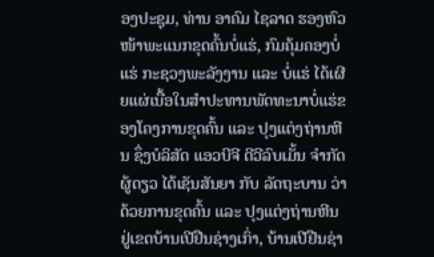ອງປະຊຸມ, ທ່ານ ອາຄົມ ໄຊລາດ ຮອງຫົວໜ້າພະແນກຂຸດຄົ້ນບໍ່ແຮ່, ກົມຄຸ້ມຄອງບໍ່ແຮ່ ກະຊວງພະລັງງານ ແລະ ບໍ່ແຮ່ ໄດ້ເຜີຍແຜ່ເນື້ອໃນສຳປະທານພັດທະນາບໍ່ແຮ່ຂອງໂຄງການຂຸດຄົ້ນ ແລະ ປຸງແຕ່ງຖ່ານຫີນ ຊຶ່ງບໍລິສັດ ແອວບີຈີ ດີວີລົບເມັ້ນ ຈຳກັດຜູ້ດຽວ ໄດ້ເຊັນສັນຍາ ກັບ ລັດຖະບານ ວ່າດ້ວຍການຂຸດຄົ້ນ ແລະ ປຸງແຕ່ງຖ່ານຫີນ ຢູ່ເຂດບ້ານເປີຢືນຊ່າງເກົ່າ, ບ້ານເປີຢືນຊ່າ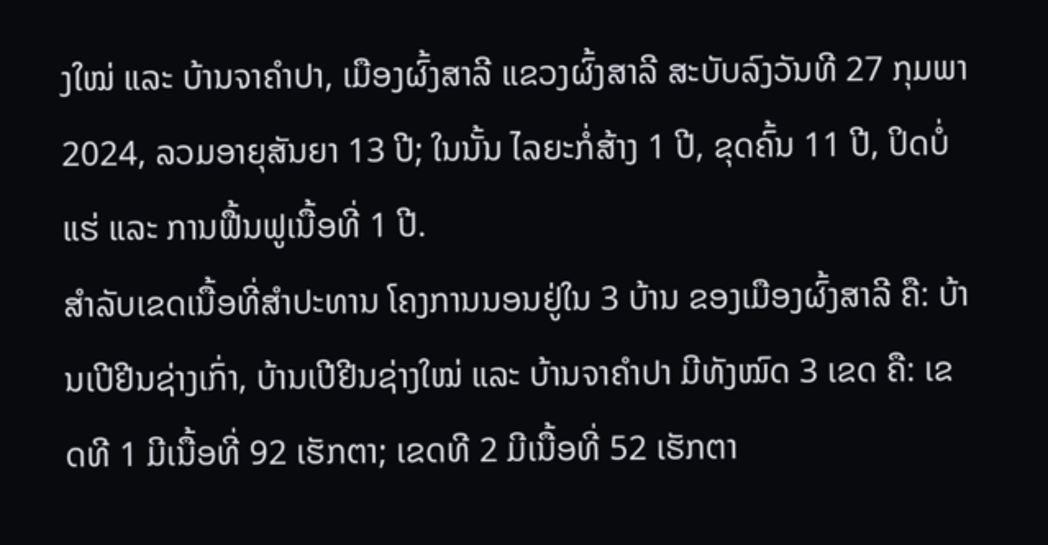ງໃໝ່ ແລະ ບ້ານຈາຄໍາປາ, ເມືອງຜົ້ງສາລີ ແຂວງຜົ້ງສາລີ ສະບັບລົງວັນທີ 27 ກຸມພາ 2024, ລວມອາຍຸສັນຍາ 13 ປີ; ໃນນັ້ນ ໄລຍະກໍ່ສ້າງ 1 ປີ, ຂຸດຄົ້ນ 11 ປີ, ປິດບໍ່ແຮ່ ແລະ ການຟື້ນຟູເນື້ອທີ່ 1 ປີ.
ສຳລັບເຂດເນື້ອທີ່ສໍາປະທານ ໂຄງການນອນຢູ່ໃນ 3 ບ້ານ ຂອງເມືອງຜົ້ງສາລີ ຄື: ບ້ານເປີຢີນຊ່າງເກົ່າ, ບ້ານເປີຢີນຊ່າງໃໝ່ ແລະ ບ້ານຈາຄໍາປາ ມີທັງໝົດ 3 ເຂດ ຄື: ເຂດທີ 1 ມີເນື້ອທີ່ 92 ເຮັກຕາ; ເຂດທີ 2 ມີເນື້ອທີ່ 52 ເຮັກຕາ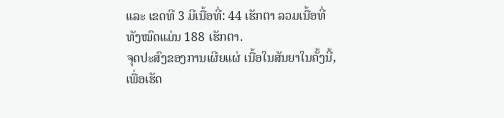ແລະ ເຂດທີ 3 ມີເນື້ອທີ່: 44 ເຮັກຕາ ລວມເນື້ອທີ່ທັງໝົດແມ່ນ 188 ເຮັກຕາ.
ຈຸດປະສົງຂອງການເຜີຍແຜ່ ເນື້ອໃນສັນຍາໃນຄັ້ງນີ້, ເພື່ອເຮັດ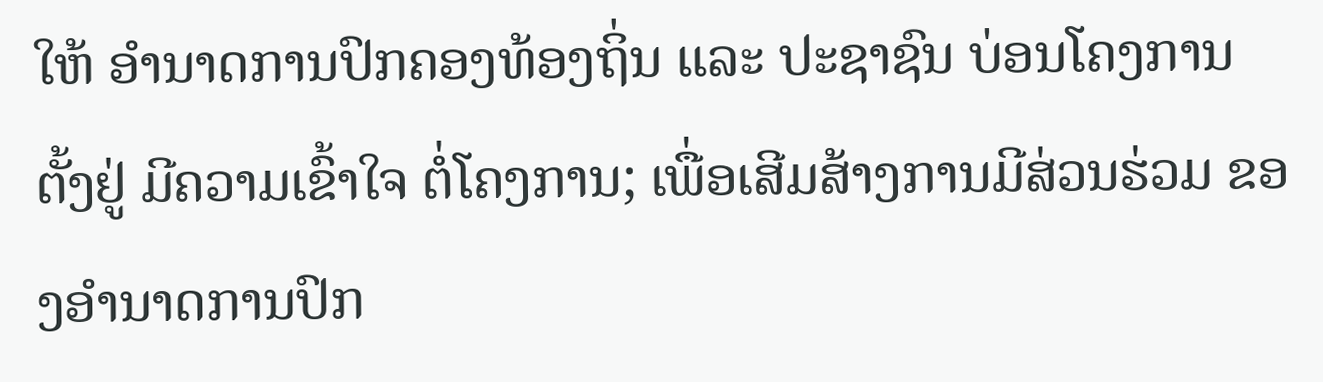ໃຫ້ ອໍານາດການປົກຄອງທ້ອງຖິ່ນ ແລະ ປະຊາຊົນ ບ່ອນໂຄງການຕັ້ງຢູ່ ມີຄວາມເຂົ້າໃຈ ຕໍ່ໂຄງການ; ເພື່ອເສີມສ້າງການມີສ່ວນຮ່ວມ ຂອງອໍານາດການປົກ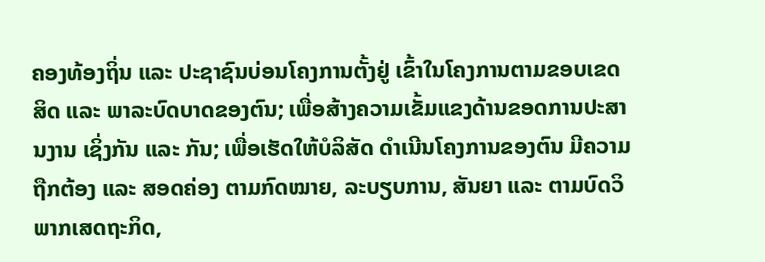ຄອງທ້ອງຖິ່ນ ແລະ ປະຊາຊົນບ່ອນໂຄງການຕັ້ງຢູ່ ເຂົ້າໃນໂຄງການຕາມຂອບເຂດສິດ ແລະ ພາລະບົດບາດຂອງຕົນ; ເພື່ອສ້າງຄວາມເຂັ້ມແຂງດ້ານຂອດການປະສານງານ ເຊິ່ງກັນ ແລະ ກັນ; ເພື່ອເຮັດໃຫ້ບໍລິສັດ ດໍາເນີນໂຄງການຂອງຕົນ ມີຄວາມຖືກຕ້ອງ ແລະ ສອດຄ່ອງ ຕາມກົດໝາຍ, ລະບຽບການ, ສັນຍາ ແລະ ຕາມບົດວິພາກເສດຖະກິດ,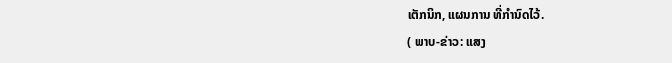ເຕັກນິກ, ແຜນການ ທີ່ກຳນົດໄວ້.
( ພາບ-ຂ່າວ: ແສງ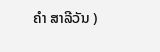ຄຳ ສາລີວັນ )